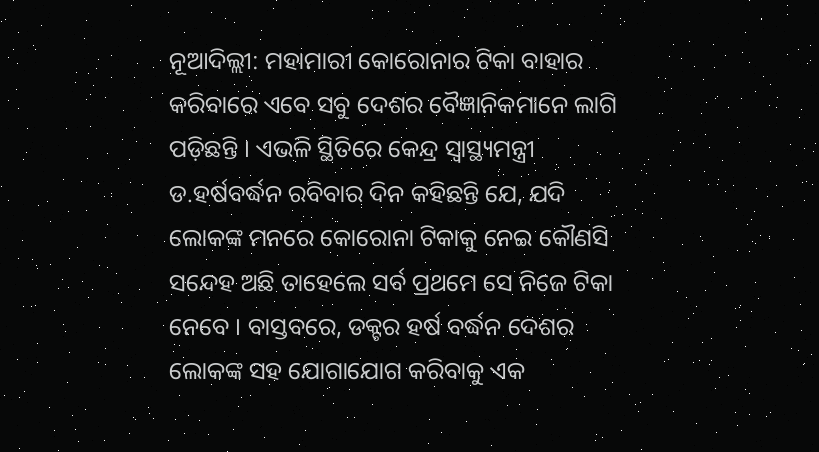ନୂଆଦିଲ୍ଲୀ: ମହାମାରୀ କୋରୋନାର ଟିକା ବାହାର କରିବାରେ ଏବେ ସବୁ ଦେଶର ବୈଜ୍ଞାନିକମାନେ ଲାଗି ପଡ଼ିଛନ୍ତି । ଏଭଳି ସ୍ଥିତିରେ କେନ୍ଦ୍ର ସ୍ୱାସ୍ଥ୍ୟମନ୍ତ୍ରୀ ଡ.ହର୍ଷବର୍ଦ୍ଧନ ରବିବାର ଦିନ କହିଛନ୍ତି ଯେ, ଯଦି ଲୋକଙ୍କ ମନରେ କୋରୋନା ଟିକାକୁ ନେଇ କୌଣସି ସନ୍ଦେହ ଅଛି ତାହେଲେ ସର୍ବ ପ୍ରଥମେ ସେ ନିଜେ ଟିକା ନେବେ । ବାସ୍ତବରେ, ଡକ୍ଟର ହର୍ଷ ବର୍ଦ୍ଧନ ଦେଶର ଲୋକଙ୍କ ସହ ଯୋଗାଯୋଗ କରିବାକୁ ଏକ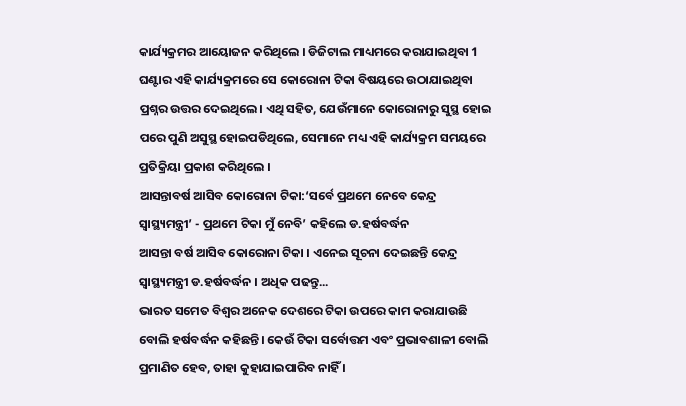କାର୍ଯ୍ୟକ୍ରମର ଆୟୋଜନ କରିଥିଲେ । ଡିଜିଟାଲ ମାଧ୍ୟମରେ କରାଯାଇଥିବା 1 ଘଣ୍ଟାର ଏହି କାର୍ଯ୍ୟକ୍ରମରେ ସେ କୋରୋନା ଟିକା ବିଷୟରେ ଉଠାଯାଇଥିବା ପ୍ରଶ୍ନର ଉତ୍ତର ଦେଇଥିଲେ। ଏଥି ସହିତ, ଯେଉଁମାନେ କୋରୋନାରୁ ସୁସ୍ଥ ହୋଇ ପରେ ପୁଣି ଅସୁସ୍ଥ ହୋଇପଡିଥିଲେ, ସେମାନେ ମଧ୍ୟ ଏହି କାର୍ଯ୍ୟକ୍ରମ ସମୟରେ ପ୍ରତିକ୍ରିୟା ପ୍ରକାଶ କରିଥିଲେ ।
ଆସନ୍ତାବର୍ଷ ଆସିବ କୋରୋନା ଟିକା:‘ସର୍ବେ ପ୍ରଥମେ ନେବେ କେନ୍ଦ୍ର ସ୍ବାସ୍ଥ୍ୟମନ୍ତ୍ରୀ’ - ପ୍ରଥମେ ଟିକା ମୁଁ ନେବି’ କହିଲେ ଡ.ହର୍ଷବର୍ଦ୍ଧନ
ଆସନ୍ତା ବର୍ଷ ଆସିବ କୋରୋନା ଟିକା । ଏନେଇ ସୂଚନା ଦେଇଛନ୍ତି କେନ୍ଦ୍ର ସ୍ବାସ୍ଥ୍ୟମନ୍ତ୍ରୀ ଡ.ହର୍ଷବର୍ଦ୍ଧନ । ଅଧିକ ପଢନ୍ତୁ...
ଭାରତ ସମେତ ବିଶ୍ୱର ଅନେକ ଦେଶରେ ଟିକା ଉପରେ କାମ କରାଯାଉଛି ବୋଲି ହର୍ଷବର୍ଦ୍ଧନ କହିଛନ୍ତି। କେଉଁ ଟିକା ସର୍ବୋତ୍ତମ ଏବଂ ପ୍ରଭାବଶାଳୀ ବୋଲି ପ୍ରମାଣିତ ହେବ, ତାହା କୁହାଯାଇପାରିବ ନାହିଁ ।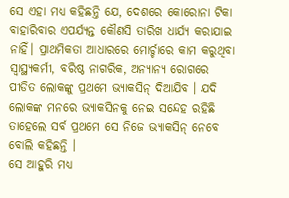ସେ ଏହା ମଧ୍ୟ କହିଛନ୍ତି ଯେ, ଦେଶରେ କୋରୋନା ଟିକା ବାହାରିବାର ଏପର୍ଯ୍ୟନ୍ତ କୌଣସି ତାରିଖ ଧାର୍ଯ୍ୟ କରାଯାଇ ନାହିଁ। ପ୍ରାଥମିକତା ଆଧାରରେ ମୋର୍ଚ୍ଚାରେ କାମ କରୁଥିବା ସ୍ୱାସ୍ଥ୍ୟକର୍ମୀ, ବରିଷ୍ଠ ନାଗରିକ, ଅନ୍ୟାନ୍ୟ ରୋଗରେ ପୀଡିତ ଲୋକଙ୍କୁ ପ୍ରଥମେ ଭ୍ୟାକସିନ୍ ଦିଆଯିବ । ଯଦି ଲୋକଙ୍କ ମନରେ ଭ୍ୟାକସିନକୁ ନେଇ ସନ୍ଦେହ ରହିଛି ତାହେଲେ ସର୍ବ ପ୍ରଥମେ ସେ ନିଜେ ଭ୍ୟାକସିନ୍ ନେବେ ବୋଲି କହିଛନ୍ତି ।
ସେ ଆହୁରି ମଧ୍ୟ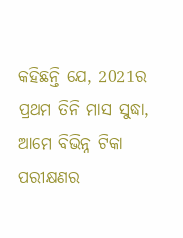କହିଛନ୍ତି ଯେ, 2021ର ପ୍ରଥମ ତିନି ମାସ ସୁଦ୍ଧା, ଆମେ ବିଭିନ୍ନ ଟିକା ପରୀକ୍ଷଣର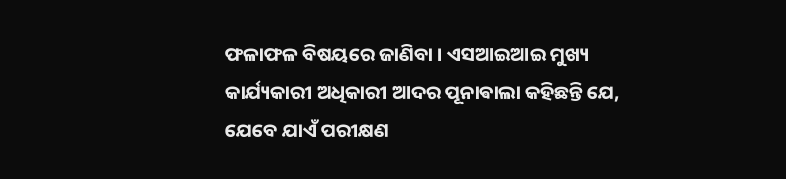ଫଳାଫଳ ବିଷୟରେ ଜାଣିବା । ଏସଆଇଆଇ ମୁଖ୍ୟ କାର୍ଯ୍ୟକାରୀ ଅଧିକାରୀ ଆଦର ପୂନାଵାଲା କହିଛନ୍ତି ଯେ, ଯେବେ ଯାଏଁ ପରୀକ୍ଷଣ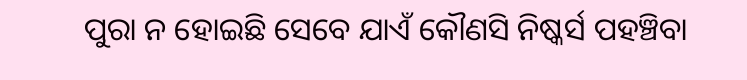ପୁରା ନ ହୋଇଛି ସେବେ ଯାଏଁ କୌଣସି ନିଷ୍କର୍ସ ପହଞ୍ଚିବା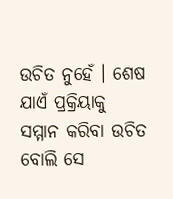ଉଚିତ ନୁହେଁ । ଶେଷ ଯାଏଁ ପ୍ରକ୍ରିୟାକୁ ସମ୍ମାନ କରିବା ଉଚିତ ବୋଲି ସେ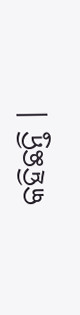କହିଛନ୍ତି ।